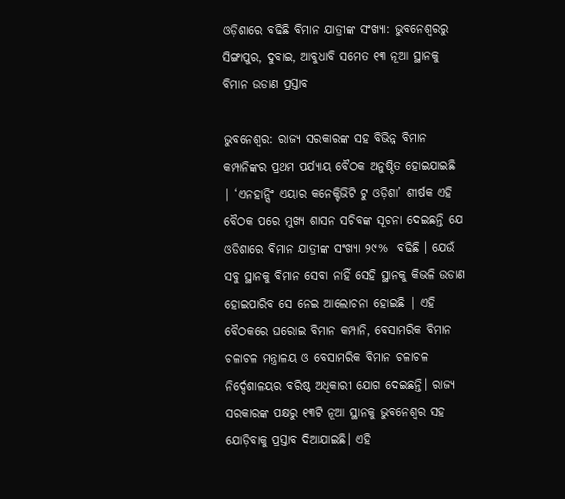ଓଡ଼ିଶାରେ ବଢିଛି ବିମାନ ଯାତ୍ରୀଙ୍କ ସଂଖ୍ୟା: ଭୁବନେଶ୍ୱରରୁ ସିଙ୍ଗାପୁର, ଦୁବାଇ, ଆବୁଧାବି ସମେତ ୧୩ ନୂଆ ସ୍ଥାନକୁ ବିମାନ ଉଡାଣ ପ୍ରସ୍ତାବ

ଭୁବନେଶ୍ୱର: ରାଜ୍ୟ ସରକାରଙ୍କ ସହ ବିଭିନ୍ନ ବିମାନ କମ୍ପାନିଙ୍କର ପ୍ରଥମ ପର୍ଯ୍ୟାୟ ବୈଠକ ଅନୁଷ୍ଠିତ ହୋଇଯାଇଛି | ‘ଏନହା‌ନ୍ସିଂ ଏୟାର କନେକ୍ଟିଭିଟି ଟୁ ଓଡ଼ିଶା’ ଶୀର୍ଷକ ଏହି  ବୈଠକ ପରେ ମୁଖ୍ୟ ଶାସନ ସଚିବଙ୍କ ସୂଚନା ଦେଇଛନ୍ତି ଯେ ଓଡିଶାରେ ବିମାନ ଯାତ୍ରୀଙ୍କ ସଂଖ୍ୟା ୨୯%  ବଢିଛି । ଯେଉଁ ସବୁ ସ୍ଥାନକୁ ବିମାନ ସେବା ନାହିଁ ସେହି ସ୍ଥାନକୁ କିଭଳି ଉଡାଣ ହୋଇପାରିବ ସେ ନେଇ ଆଲୋଚନା ହୋଇଛି | ଏହି ବୈଠକରେ ଘରୋଇ ବିମାନ କମ୍ପାନି, ବେସାମରିକ ବିମାନ ଚଳାଚଳ ମନ୍ତ୍ରାଳୟ ଓ ବେସାମରିକ ବିମାନ ଚଳାଚଳ ନିର୍ଦ୍ଦେଶାଳୟର ବରିଷ୍ଠ ଅଧିକାରୀ ଯୋଗ ଦେଇଛନ୍ତି। ରାଜ୍ୟ ସରକାରଙ୍କ ପକ୍ଷରୁ ୧୩ଟି ନୂଆ ସ୍ଥାନକୁ ଭୁବନେଶ୍ବର ସହ ଯୋଡ଼ିବାକୁ ପ୍ରସ୍ତାବ ଦିଆଯାଇଛି। ଏହି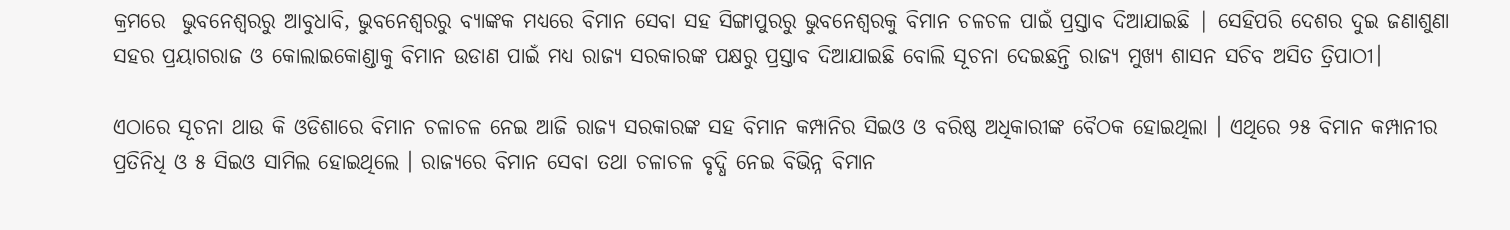କ୍ରମରେ  ଭୁବନେଶ୍ୱରରୁ ଆବୁଧାବି, ଭୁବନେଶ୍ୱରରୁ ବ୍ୟାଙ୍କକ ମଧ୍ୟରେ ବିମାନ ସେବା ସହ ସିଙ୍ଗାପୁରରୁ ଭୁବନେଶ୍ୱରକୁ ବିମାନ ଚଳଚଳ ପାଇଁ ପ୍ରସ୍ତାବ ଦିଆଯାଇଛି | ସେହିପରି ଦେଶର ଦୁଇ ଜଣାଶୁଣା ସହର ପ୍ରୟାଗରାଜ ଓ କୋଲାଇକୋଣ୍ଡାକୁ ବିମାନ ଉଡାଣ ପାଇଁ ମଧ୍ୟ ରାଜ୍ୟ ସରକାରଙ୍କ ପକ୍ଷରୁ ପ୍ରସ୍ତାବ ଦିଆଯାଇଛି ବୋଲି ସୂଚନା ଦେଇଛନ୍ତି ରାଜ୍ୟ ମୁଖ୍ୟ ଶାସନ ସଚିବ ଅସିତ ତ୍ରିପାଠୀ।

ଏଠାରେ ସୂଚନା ଥାଉ କି ଓଡିଶାରେ ବିମାନ ଚଳାଚଳ ନେଇ ଆଜି ରାଜ୍ୟ ସରକାରଙ୍କ ସହ ବିମାନ କମ୍ପାନିର ସିଇଓ ଓ ବରିଷ୍ଠ ଅଧିକାରୀଙ୍କ ବୈଠକ ହୋଇଥିଲା । ଏଥିରେ ୨୫ ବିମାନ କମ୍ପାନୀର ପ୍ରତିନିଧି ଓ ୫ ସିଇଓ ସାମିଲ ହୋଇଥିଲେ । ରାଜ୍ୟରେ ବିମାନ ସେବା ତଥା ଚଳାଚଳ ବୃଦ୍ଧି ନେଇ ବିଭିନ୍ନ ବିମାନ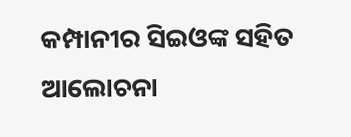କମ୍ପାନୀର ସିଇଓଙ୍କ ସହିତ ଆଲୋଚନା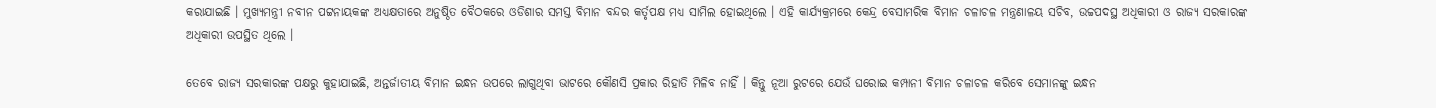କରାଯାଇଛି । ମୁଖ୍ୟମନ୍ତ୍ରୀ ନବୀନ ପଟ୍ଟନାୟକଙ୍କ ଅଧ୍ୟକ୍ଷତାରେ ଅନୁଷ୍ଠିତ ବୈଠକରେ ଓଡିଶାର ସମସ୍ତ ବିମାନ ବନ୍ଦର କର୍ତୃପକ୍ଷ ମଧ୍ୟ ସାମିଲ ହୋଇଥିଲେ । ଏହି କାର୍ଯ୍ୟକ୍ରମରେ କେନ୍ଦ୍ର ବେସାମରିକ ବିମାନ ଚଳାଚଳ ମନ୍ତ୍ରଣାଳୟ ସଚିବ, ଉଚ୍ଚପଦସ୍ଥ ଅଧିକାରୀ ଓ ରାଜ୍ୟ ସରକାରଙ୍କ ଅଧିକାରୀ ଉପସ୍ଥିତ ଥିଲେ ।

ତେବେ ରାଜ୍ୟ ସରକାରଙ୍କ ପକ୍ଷରୁ କୁହାଯାଇଛି, ଅନ୍ତର୍ଜାତୀୟ ବିମାନ ଇନ୍ଧନ ଉପରେ ଲାଗୁଥିବା ଭାଟରେ କୌଣସି ପ୍ରକାର ରିହାତି ମିଳିବ ନାହିଁ । କିନ୍ତୁ ନୂଆ ରୁଟରେ ଯେଉଁ ଘରୋଇ କମ୍ପାନୀ ବିମାନ ଚଳାଚଳ କରିବେ ସେମାନଙ୍କୁ ଇନ୍ଧନ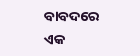ବାବଦରେ ଏକ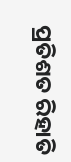ପ୍ରତିଶତ ରିହାତି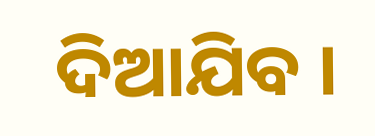ଦିଆଯିବ ।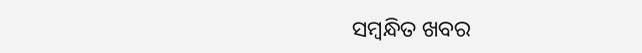ସମ୍ବନ୍ଧିତ ଖବର